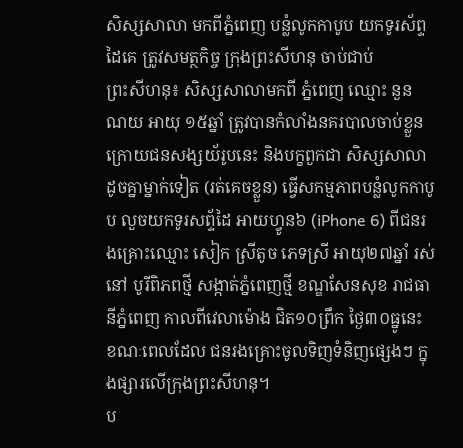សិស្សសាលា មកពីភ្នំពេញ បន្លំលូកកាបូប យកទូរស័ព្ទដៃគេ ត្រូវសមត្ថកិច្ច ក្រុងព្រះសីហនុ ចាប់ជាប់
ព្រះសីហនុ៖ សិស្សសាលាមកពី ភ្នំពេញ ឈ្មោះ នួន ណយ អាយុ ១៥ឆ្នាំ ត្រូវបានកំលាំងនគរបាលចាប់ខ្លួន ក្រោយជនសង្សយ័រូបនេះ និងបក្ខពួកជា សិស្សសាលា ដូចគ្នាម្នាក់ទៀត (រត់គេចខ្លួន) ធ្វើសកម្មភាពបន្លំលូកកាបូប លួចយកទូរសព្ទ័ដៃ អាយហ្វូន៦ (iPhone 6) ពីជនរងគ្រោះឈ្មោះ សៀក ស្រីតូច ភេទស្រី អាយុ២៧ឆ្នាំ រស់នៅ បូរីពិភពថ្មី សង្កាត់ភ្នំពេញថ្មី ខណ្ឌសែនសុខ រាជធានីភ្នំពេញ កាលពីវេលាម៉ោង ជិត១០ព្រឹក ថ្ងៃ៣០ធ្នូនេះ ខណៈពេលដែល ជនរងគ្រោះចូលទិញទំនិញផ្សេងៗ ក្នុងផ្សារលើក្រុងព្រះសីហនុ។
ប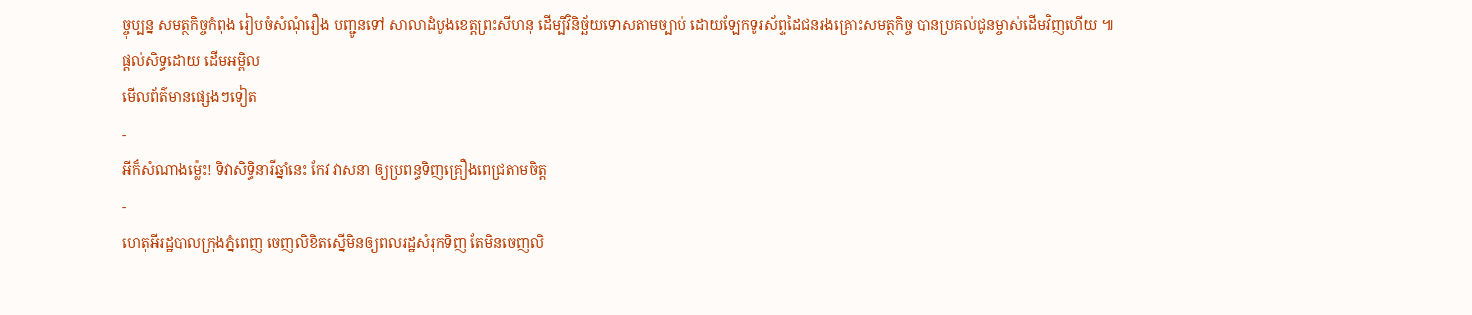ច្ចុប្បន្ន សមត្ថកិច្ចកំពុង រៀបចំសំណុំរឿង បញ្ជូនទៅ សាលាដំបូងខេត្តព្រះសីហនុ ដើម្បីវិនិច្ឆ័យទោសតាមច្បាប់ ដោយឡែកទូរស័ព្ទដៃជនរងគ្រោះសមត្ថកិច្ច បានប្រគល់ជូនម្ចាស់ដើមវិញហើយ ៕
ផ្តល់សិទ្ធដោយ ដើមអម្ពិល
មើលព័ត៌មានផ្សេងៗទៀត
-
អីក៏សំណាងម្ល៉េះ! ទិវាសិទ្ធិនារីឆ្នាំនេះ កែវ វាសនា ឲ្យប្រពន្ធទិញគ្រឿងពេជ្រតាមចិត្ត
-
ហេតុអីរដ្ឋបាលក្រុងភ្នំពេញ ចេញលិខិតស្នើមិនឲ្យពលរដ្ឋសំរុកទិញ តែមិនចេញលិ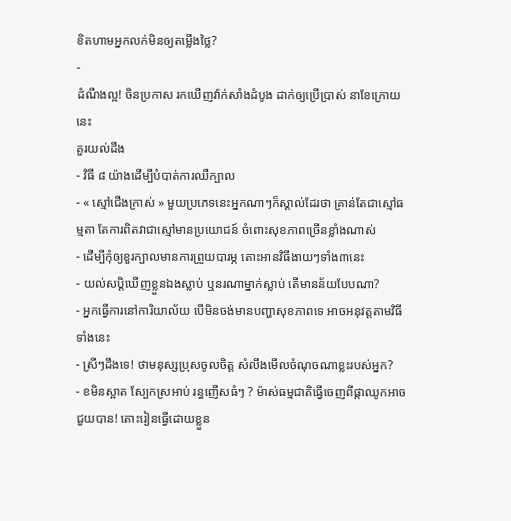ខិតហាមអ្នកលក់មិនឲ្យតម្លើងថ្លៃ?
-
ដំណឹងល្អ! ចិនប្រកាស រកឃើញវ៉ាក់សាំងដំបូង ដាក់ឲ្យប្រើប្រាស់ នាខែក្រោយនេះ
គួរយល់ដឹង
- វិធី ៨ យ៉ាងដើម្បីបំបាត់ការឈឺក្បាល
- « ស្មៅជើងក្រាស់ » មួយប្រភេទនេះអ្នកណាៗក៏ស្គាល់ដែរថា គ្រាន់តែជាស្មៅធម្មតា តែការពិតវាជាស្មៅមានប្រយោជន៍ ចំពោះសុខភាពច្រើនខ្លាំងណាស់
- ដើម្បីកុំឲ្យខួរក្បាលមានការព្រួយបារម្ភ តោះអានវិធីងាយៗទាំង៣នេះ
- យល់សប្តិឃើញខ្លួនឯងស្លាប់ ឬនរណាម្នាក់ស្លាប់ តើមានន័យបែបណា?
- អ្នកធ្វើការនៅការិយាល័យ បើមិនចង់មានបញ្ហាសុខភាពទេ អាចអនុវត្តតាមវិធីទាំងនេះ
- ស្រីៗដឹងទេ! ថាមនុស្សប្រុសចូលចិត្ត សំលឹងមើលចំណុចណាខ្លះរបស់អ្នក?
- ខមិនស្អាត ស្បែកស្រអាប់ រន្ធញើសធំៗ ? ម៉ាស់ធម្មជាតិធ្វើចេញពីផ្កាឈូកអាចជួយបាន! តោះរៀនធ្វើដោយខ្លួន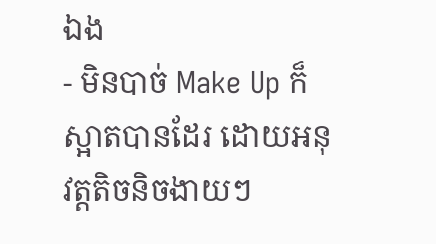ឯង
- មិនបាច់ Make Up ក៏ស្អាតបានដែរ ដោយអនុវត្តតិចនិចងាយៗ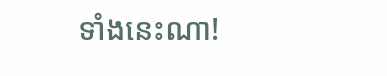ទាំងនេះណា!